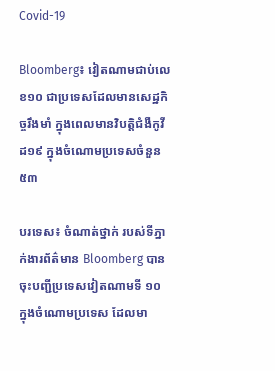Covid-19

Bloomberg៖ វៀតណាមជាប់លេខ១០ ជាប្រទេសដែលមានសេដ្ឋកិច្ចរឹងមាំ ក្នុងពេលមានវិបត្តិជំងឺកូវីដ១៩ ក្នុងចំណោមប្រទេសចំនួន៥៣

បរទេស៖ ចំណាត់ថ្នាក់ របស់ទីភ្នាក់ងារព័ត៌មាន Bloomberg បានចុះបញ្ជីប្រទេសវៀតណាមទី ១០ ក្នុងចំណោមប្រទេស ដែលមា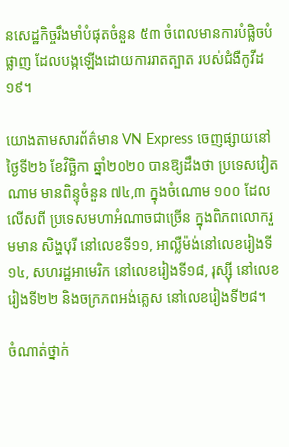នសេដ្ឋកិច្ចរឹងមាំបំផុតចំនួន ៥៣ ចំពេលមានការបំផ្លិចបំផ្លាញ ដែលបង្កឡើងដោយការរាតត្បាត របស់ជំងឺកូវីដ១៩។

យោងតាមសារព័ត៌មាន VN Express ចេញផ្សាយនៅថ្ងៃទី២៦ ខែវិច្ឆិកា ឆ្នាំ២០២០ បានឱ្យដឹងថា ប្រទេសវៀតណាម មានពិន្ទុចំនួន ៧៤,៣ ក្នុងចំណោម ១០០ ដែលលើសពី ប្រទេសមហាអំណាចជាច្រើន ក្នុងពិភពលោករួមមាន សិង្ហបុរី នៅលេខទី១១, អាល្លឺម៉ង់នៅលេខរៀងទី១៤, សហរដ្ឋអាមេរិក នៅលេខរៀងទី១៨, រុស្ស៊ី នៅលេខរៀងទី២២ និងចក្រភពអង់គ្លេស នៅលេខរៀងទី២៨។

ចំណាត់ថ្នាក់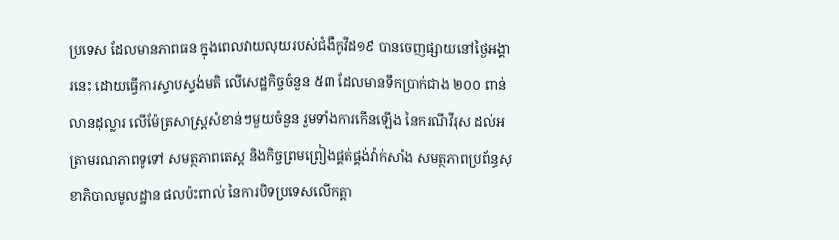ប្រទេស ដែលមានភាពធន ក្នុងពេលវាយលុយរបស់ជំងឺកូវីដ១៩ បានចេញផ្សាយនៅថ្ងៃអង្គារនេះ ដោយធ្វើការស្ទាបស្ទង់មតិ លើសេដ្ឋកិច្ចចំនួន ៥៣ ដែលមានទឹកប្រាក់ជាង ២០០ ពាន់លានដុល្លារ លើម៉ែត្រសាស្រ្តសំខាន់ៗមួយចំនួន រួមទាំងការកើនឡើង នៃករណីវីរុស ដល់អត្រាមរណភាពទូទៅ សមត្ថភាពតេស្ត និងកិច្ចព្រមព្រៀងផ្គត់ផ្គង់វ៉ាក់សាំង សមត្ថភាពប្រព័ន្ធសុខាភិបាលមូលដ្ឋាន ផលប៉ះពាល់ នៃការបិទប្រទេសលើកត្តា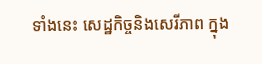ទាំងនេះ សេដ្ឋកិច្ចនិងសេរីភាព ក្នុង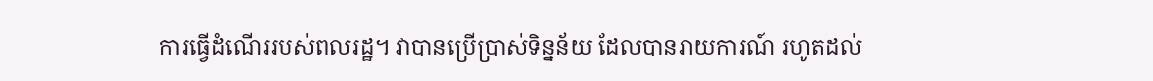ការធ្វើដំណើររបស់ពលរដ្ឋ។ វាបានប្រើប្រាស់ទិន្នន័យ ដែលបានរាយការណ៍ រហូតដល់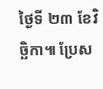ថ្ងៃទី ២៣ ខែវិច្ឆិកា៕ ប្រែស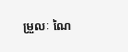ម្រួលៈ ណៃ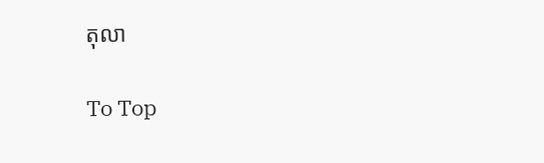តុលា

To Top